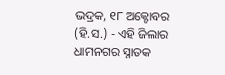ଭଦ୍ରକ, ୧୮ ଅକ୍ଟୋବର (ହି.ସ.) - ଏହି ଜିଲାର ଧାମନଗର ସ୍ନାତକ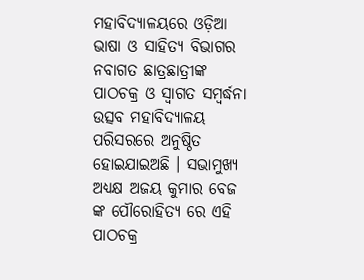ମହାବିଦ୍ୟାଳୟରେ ଓଡ଼ିଆ ଭାଷା ଓ ସାହିତ୍ୟ ବିଭାଗର ନବାଗତ ଛାତ୍ରଛାତ୍ରୀଙ୍କ ପାଠଚକ୍ର ଓ ସ୍ୱାଗତ ସମ୍ବର୍ଦ୍ଧନା ଉତ୍ସବ ମହାବିଦ୍ୟାଳୟ ପରିସରରେ ଅନୁଷ୍ଠିତ ହୋଇଯାଇଅଛି । ସଭାମୁଖ୍ୟ ଅଧ୍ୟକ୍ଷ ଅଜୟ କୁମାର ବେଜ ଙ୍କ ପୌରୋହିତ୍ୟ ରେ ଏହି ପାଠଚକ୍ର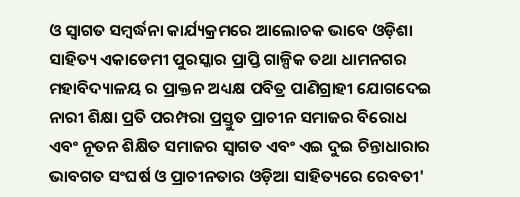ଓ ସ୍ୱାଗତ ସମ୍ବର୍ଦ୍ଧନା କାର୍ଯ୍ୟକ୍ରମରେ ଆଲୋଚକ ଭାବେ ଓଡ଼ିଶା ସାହିତ୍ୟ ଏକାଡେମୀ ପୁରସ୍କାର ପ୍ରାପ୍ତି ଗାଳ୍ପିକ ତଥା ଧାମନଗର ମହାବିଦ୍ୟାଳୟ ର ପ୍ରାକ୍ତନ ଅଧ୍ୟକ୍ଷ ପବିତ୍ର ପାଣିଗ୍ରାହୀ ଯୋଗଦେଇ ନାରୀ ଶିକ୍ଷା ପ୍ରତି ପରମ୍ପରା ପ୍ରସ୍ତୁତ ପ୍ରାଚୀନ ସମାଜର ବିରୋଧ ଏବଂ ନୂତନ ଶିକ୍ଷିତ ସମାଜର ସ୍ୱାଗତ ଏବଂ ଏଇ ଦୁଇ ଚିନ୍ତାଧାରାର ଭାବଗତ ସଂଘର୍ଷ ଓ ପ୍ରାଚୀନତାର ଓଡ଼ିଆ ସାହିତ୍ୟରେ ରେବତୀ'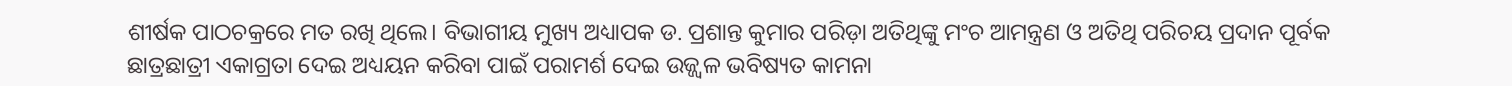ଶୀର୍ଷକ ପାଠଚକ୍ରରେ ମତ ରଖି ଥିଲେ। ବିଭାଗୀୟ ମୁଖ୍ୟ ଅଧ୍ୟାପକ ଡ. ପ୍ରଶାନ୍ତ କୁମାର ପରିଡ଼ା ଅତିଥିଙ୍କୁ ମଂଚ ଆମନ୍ତ୍ରଣ ଓ ଅତିଥି ପରିଚୟ ପ୍ରଦାନ ପୂର୍ବକ ଛାତ୍ରଛାତ୍ରୀ ଏକାଗ୍ରତା ଦେଇ ଅଧ୍ୟୟନ କରିବା ପାଇଁ ପରାମର୍ଶ ଦେଇ ଉଜ୍ଜ୍ୱଳ ଭବିଷ୍ୟତ କାମନା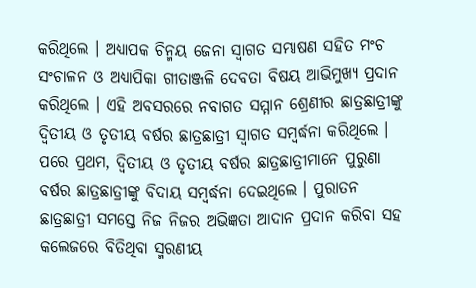କରିଥିଲେ । ଅଧ୍ୟାପକ ଚିନ୍ମୟ ଜେନା ସ୍ୱାଗତ ସମ୍ଭାଷଣ ସହିତ ମଂଚ ସଂଚାଳନ ଓ ଅଧ୍ୟାପିକା ଗୀତାଞ୍ଜଳି ଦେବତା ବିଷୟ ଆଭିମୁଖ୍ୟ ପ୍ରଦାନ କରିଥିଲେ । ଏହି ଅବସରରେ ନବାଗତ ସମ୍ମାନ ଶ୍ରେଣୀର ଛାତ୍ରଛାତ୍ରୀଙ୍କୁ ଦ୍ୱିତୀୟ ଓ ତୃତୀୟ ବର୍ଷର ଛାତ୍ରଛାତ୍ରୀ ସ୍ୱାଗତ ସମ୍ବର୍ଦ୍ଧନା କରିଥିଲେ । ପରେ ପ୍ରଥମ, ଦ୍ୱିତୀୟ ଓ ତୃତୀୟ ବର୍ଷର ଛାତ୍ରଛାତ୍ରୀମାନେ ପୁରୁଣା ବର୍ଷର ଛାତ୍ରଛାତ୍ରୀଙ୍କୁ ବିଦାୟ ସମ୍ବର୍ଦ୍ଧନା ଦେଇଥିଲେ । ପୁରାତନ ଛାତ୍ରଛାତ୍ରୀ ସମସ୍ତେ ନିଜ ନିଜର ଅଭିଜ୍ଞତା ଆଦାନ ପ୍ରଦାନ କରିବା ସହ କଲେଜରେ ବିତିଥିବା ସ୍ମରଣୀୟ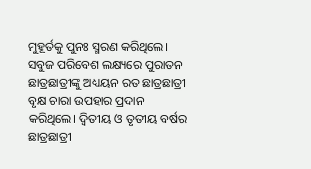ମୁହୂର୍ତକୁ ପୁନଃ ସ୍ମରଣ କରିଥିଲେ। ସବୁଜ ପରିବେଶ ଲକ୍ଷ୍ୟରେ ପୁରାତନ ଛାତ୍ରଛାତ୍ରୀଙ୍କୁ ଅଧ୍ୟୟନ ରତ ଛାତ୍ରଛାତ୍ରୀ ବୃକ୍ଷ ଚାରା ଉପହାର ପ୍ରଦାନ କରିଥିଲେ। ଦ୍ୱିତୀୟ ଓ ତୃତୀୟ ବର୍ଷର ଛାତ୍ରଛାତ୍ରୀ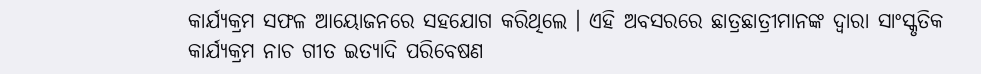କାର୍ଯ୍ୟକ୍ରମ ସଫଳ ଆୟୋଜନରେ ସହଯୋଗ କରିଥିଲେ । ଏହି ଅବସରରେ ଛାତ୍ରଛାତ୍ରୀମାନଙ୍କ ଦ୍ୱାରା ସାଂସ୍କୃତିକ କାର୍ଯ୍ୟକ୍ରମ ନାଚ ଗୀତ ଇତ୍ୟାଦି ପରିବେଷଣ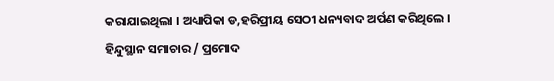କରାଯାଇଥିଲା । ଅଧ୍ୟାପିକା ଡ,ହରିପ୍ରୀୟ ସେଠୀ ଧନ୍ୟବାଦ ଅର୍ପଣ କରିଥିଲେ ।
ହିନ୍ଦୁସ୍ଥାନ ସମାଚାର / ପ୍ରମୋଦ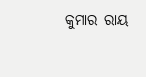କୁମାର ରାୟ